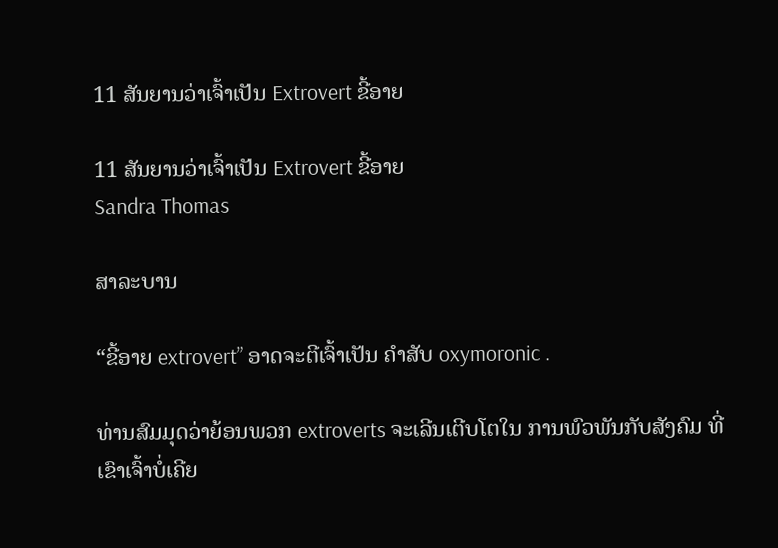11 ສັນຍານວ່າເຈົ້າເປັນ Extrovert ຂີ້ອາຍ

11 ສັນຍານວ່າເຈົ້າເປັນ Extrovert ຂີ້ອາຍ
Sandra Thomas

ສາລະບານ

“ຂີ້ອາຍ extrovert” ອາດຈະຕີເຈົ້າເປັນ ຄຳສັບ oxymoronic .

ທ່ານສົມມຸດວ່າຍ້ອນພວກ extroverts ຈະເລີນເຕີບໂຕໃນ ການພົວພັນກັບສັງຄົມ ທີ່ເຂົາເຈົ້າບໍ່ເຄີຍ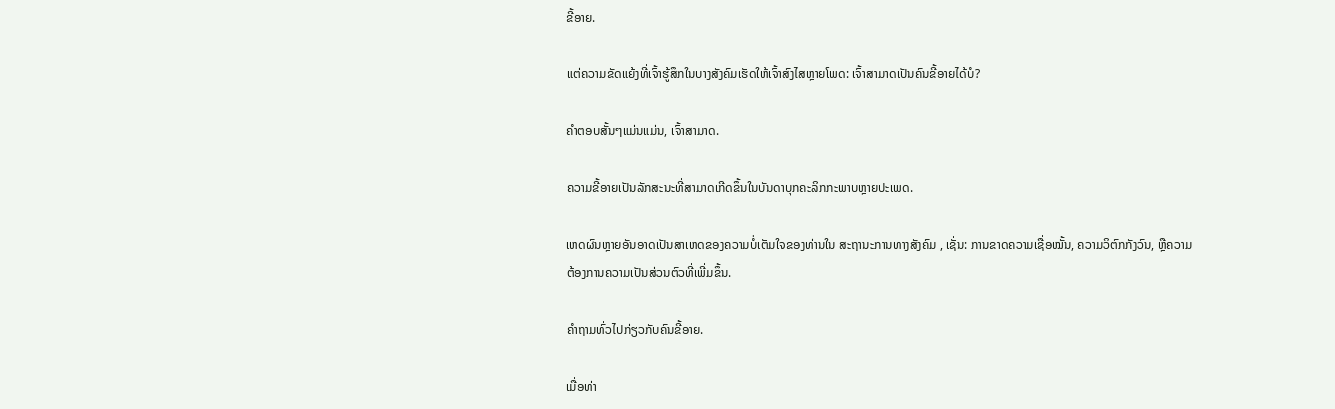ຂີ້ອາຍ.

ແຕ່ຄວາມຂັດແຍ້ງທີ່ເຈົ້າຮູ້ສຶກໃນບາງສັງຄົມເຮັດໃຫ້ເຈົ້າສົງໄສຫຼາຍໂພດ: ເຈົ້າສາມາດເປັນຄົນຂີ້ອາຍໄດ້ບໍ?

ຄຳຕອບສັ້ນໆແມ່ນແມ່ນ, ເຈົ້າສາມາດ.

ຄວາມຂີ້ອາຍເປັນລັກສະນະທີ່ສາມາດເກີດຂຶ້ນໃນບັນດາບຸກຄະລິກກະພາບຫຼາຍປະເພດ.

ເຫດຜົນຫຼາຍອັນອາດເປັນສາເຫດຂອງຄວາມບໍ່ເຕັມໃຈຂອງທ່ານໃນ ສະຖານະການທາງສັງຄົມ , ເຊັ່ນ: ການຂາດຄວາມເຊື່ອໝັ້ນ, ຄວາມວິຕົກກັງວົນ, ຫຼືຄວາມຕ້ອງການຄວາມເປັນສ່ວນຕົວທີ່ເພີ່ມຂຶ້ນ.

ຄຳຖາມທົ່ວໄປກ່ຽວກັບຄົນຂີ້ອາຍ.

ເມື່ອທ່າ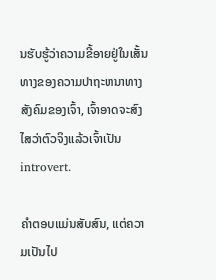ນຮັບຮູ້ວ່າຄວາມຂີ້ອາຍຢູ່ໃນເສັ້ນທາງຂອງຄວາມປາຖະຫນາທາງສັງຄົມຂອງເຈົ້າ, ເຈົ້າອາດຈະສົງໄສວ່າຕົວຈິງແລ້ວເຈົ້າເປັນ introvert.

ຄຳຕອບແມ່ນສັບສົນ, ແຕ່ຄວາມເປັນໄປ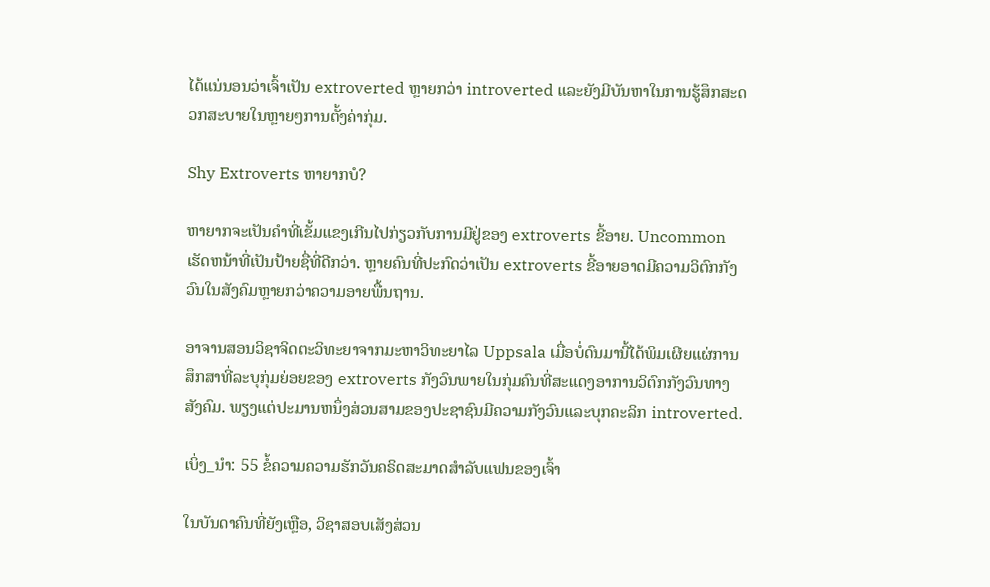ໄດ້ແນ່ນອນວ່າເຈົ້າເປັນ extroverted ຫຼາຍກວ່າ introverted ແລະຍັງມີບັນຫາໃນການຮູ້ສຶກສະດວກສະບາຍໃນຫຼາຍໆການຕັ້ງຄ່າກຸ່ມ.

Shy Extroverts ຫາຍາກບໍ?

ຫາຍາກຈະເປັນຄໍາທີ່ເຂັ້ມແຂງເກີນໄປກ່ຽວກັບການມີຢູ່ຂອງ extroverts ຂີ້ອາຍ. Uncommon ເຮັດຫນ້າທີ່ເປັນປ້າຍຊື່ທີ່ດີກວ່າ. ຫຼາຍຄົນທີ່ປະກົດວ່າເປັນ extroverts ຂີ້ອາຍອາດມີຄວາມວິຕົກກັງວົນໃນສັງຄົມຫຼາຍກວ່າຄວາມອາຍພື້ນຖານ.

ອາຈານສອນວິຊາຈິດຕະວິທະຍາຈາກມະຫາວິທະຍາໄລ Uppsala ເມື່ອບໍ່ດົນມານີ້ໄດ້ພິມເຜີຍແຜ່ການສຶກສາທີ່ລະບຸກຸ່ມຍ່ອຍຂອງ extroverts ກັງວົນພາຍໃນກຸ່ມຄົນທີ່ສະແດງອາການວິຕົກກັງວົນທາງສັງຄົມ. ພຽງແຕ່ປະມານຫນຶ່ງສ່ວນສາມຂອງປະຊາຊົນມີຄວາມກັງວົນແລະບຸກຄະລິກ introverted.

ເບິ່ງ_ນຳ: 55 ຂໍ້ຄວາມຄວາມຮັກວັນຄຣິດສະມາດສໍາລັບແຟນຂອງເຈົ້າ

ໃນບັນດາຄົນທີ່ຍັງເຫຼືອ, ວິຊາສອບເສັງສ່ວນ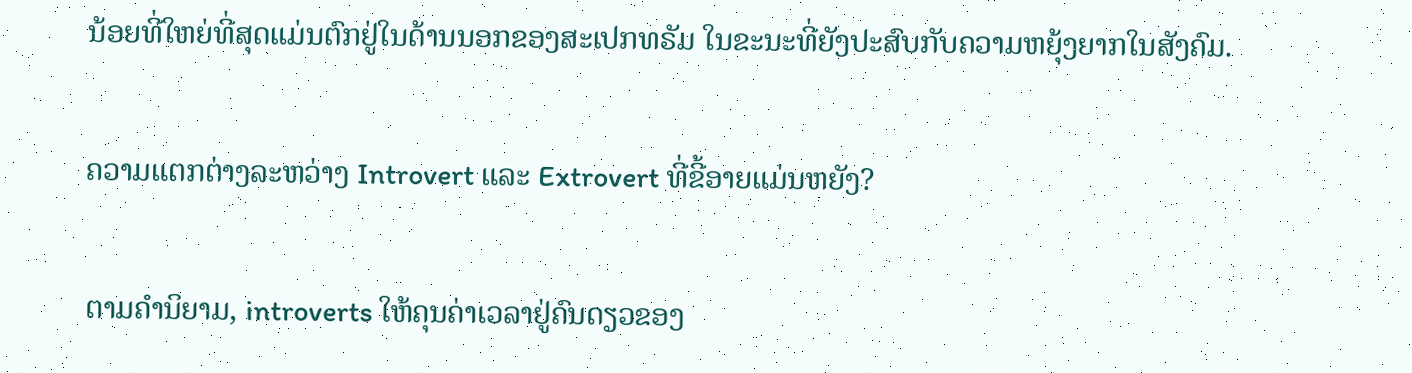ນ້ອຍທີ່ໃຫຍ່ທີ່ສຸດແມ່ນຕົກຢູ່ໃນດ້ານນອກຂອງສະເປກທຣັມ ໃນຂະນະທີ່ຍັງປະສົບກັບຄວາມຫຍຸ້ງຍາກໃນສັງຄົມ.

ຄວາມແຕກຕ່າງລະຫວ່າງ Introvert ແລະ Extrovert ທີ່ຂີ້ອາຍແມ່ນຫຍັງ?

ຕາມຄໍານິຍາມ, introverts ໃຫ້ຄຸນຄ່າເວລາຢູ່ຄົນດຽວຂອງ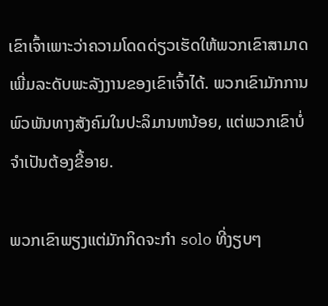ເຂົາເຈົ້າເພາະວ່າຄວາມໂດດດ່ຽວເຮັດໃຫ້ພວກເຂົາສາມາດເພີ່ມລະດັບພະລັງງານຂອງເຂົາເຈົ້າໄດ້. ພວກເຂົາມັກການພົວພັນທາງສັງຄົມໃນປະລິມານຫນ້ອຍ, ແຕ່ພວກເຂົາບໍ່ຈໍາເປັນຕ້ອງຂີ້ອາຍ.

ພວກເຂົາພຽງແຕ່ມັກກິດຈະກໍາ solo ທີ່ງຽບໆ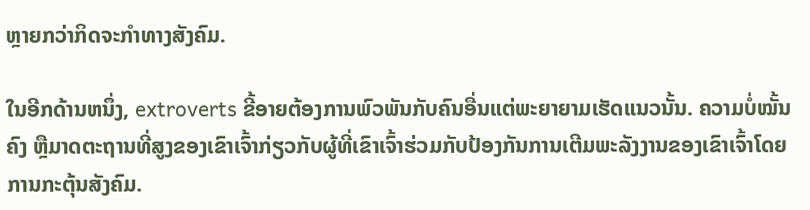ຫຼາຍກວ່າກິດຈະກໍາທາງສັງຄົມ.

ໃນອີກດ້ານຫນຶ່ງ, extroverts ຂີ້ອາຍຕ້ອງການພົວພັນກັບຄົນອື່ນແຕ່ພະຍາຍາມເຮັດແນວນັ້ນ. ຄວາມບໍ່ໝັ້ນຄົງ ຫຼືມາດຕະຖານທີ່ສູງຂອງເຂົາເຈົ້າກ່ຽວກັບຜູ້ທີ່ເຂົາເຈົ້າຮ່ວມກັບປ້ອງກັນການເຕີມພະລັງງານຂອງເຂົາເຈົ້າໂດຍການກະຕຸ້ນສັງຄົມ.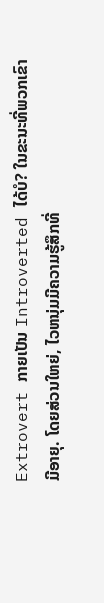Extrovert ກາຍເປັນ Introverted ໄດ້ບໍ? ໃນຂະນະທີ່ພວກເຂົາມີອາຍຸ. ໂດຍສ່ວນໃຫຍ່, ໄວຫນຸ່ມມີຄວາມຮູ້ສຶກທີ່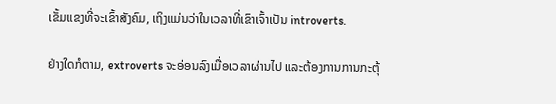ເຂັ້ມແຂງທີ່ຈະເຂົ້າສັງຄົມ, ເຖິງແມ່ນວ່າໃນເວລາທີ່ເຂົາເຈົ້າເປັນ introverts.

ຢ່າງໃດກໍຕາມ, extroverts ຈະອ່ອນລົງເມື່ອເວລາຜ່ານໄປ ແລະຕ້ອງການການກະຕຸ້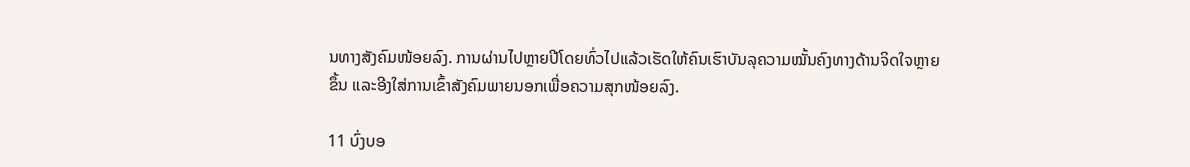ນທາງສັງຄົມໜ້ອຍລົງ. ການຜ່ານໄປຫຼາຍປີໂດຍທົ່ວໄປແລ້ວເຮັດໃຫ້ຄົນເຮົາບັນລຸຄວາມໝັ້ນຄົງທາງດ້ານຈິດໃຈຫຼາຍຂຶ້ນ ແລະອີງໃສ່ການເຂົ້າສັງຄົມພາຍນອກເພື່ອຄວາມສຸກໜ້ອຍລົງ.

11 ບົ່ງບອ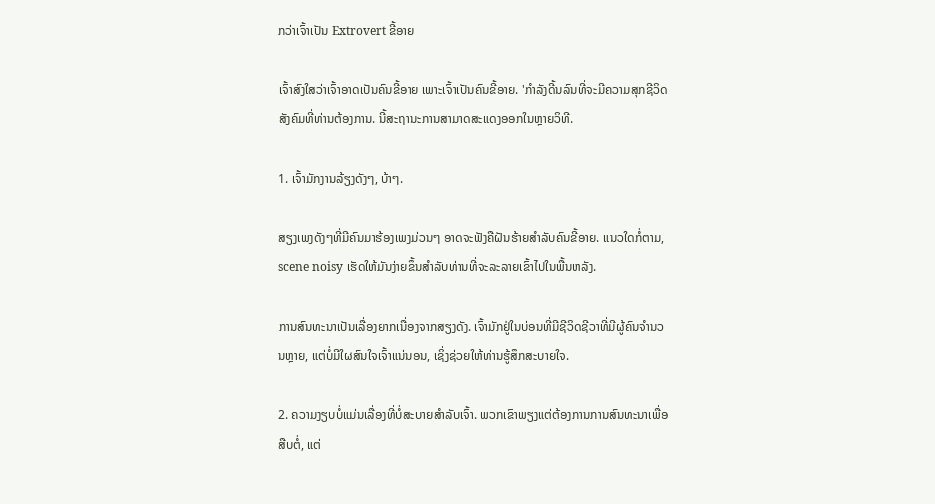ກວ່າເຈົ້າເປັນ Extrovert ຂີ້ອາຍ

ເຈົ້າສົງໃສວ່າເຈົ້າອາດເປັນຄົນຂີ້ອາຍ ເພາະເຈົ້າເປັນຄົນຂີ້ອາຍ. 'ກໍາລັງດີ້ນລົນທີ່ຈະມີຄວາມສຸກຊີວິດສັງຄົມທີ່ທ່ານຕ້ອງການ. ນີ້ສະຖານະການສາມາດສະແດງອອກໃນຫຼາຍວິທີ.

1. ເຈົ້າມັກງານລ້ຽງດັງໆ, ບ້າໆ.

ສຽງເພງດັງໆທີ່ມີຄົນມາຮ້ອງເພງມ່ວນໆ ອາດຈະຟັງຄືຝັນຮ້າຍສຳລັບຄົນຂີ້ອາຍ. ແນວໃດກໍ່ຕາມ, scene noisy ເຮັດໃຫ້ມັນງ່າຍຂຶ້ນສໍາລັບທ່ານທີ່ຈະລະລາຍເຂົ້າໄປໃນພື້ນຫລັງ.

ການສົນທະນາເປັນເລື່ອງຍາກເນື່ອງຈາກສຽງດັງ. ເຈົ້າມັກຢູ່ໃນບ່ອນທີ່ມີຊີວິດຊີວາທີ່ມີຜູ້ຄົນຈຳນວນຫຼາຍ, ແຕ່ບໍ່ມີໃຜສົນໃຈເຈົ້າແນ່ນອນ, ເຊິ່ງຊ່ວຍໃຫ້ທ່ານຮູ້ສຶກສະບາຍໃຈ.

2. ຄວາມງຽບບໍ່ແມ່ນເລື່ອງທີ່ບໍ່ສະບາຍສຳລັບເຈົ້າ. ພວກເຂົາພຽງແຕ່ຕ້ອງການການສົນທະນາເພື່ອສືບຕໍ່, ແຕ່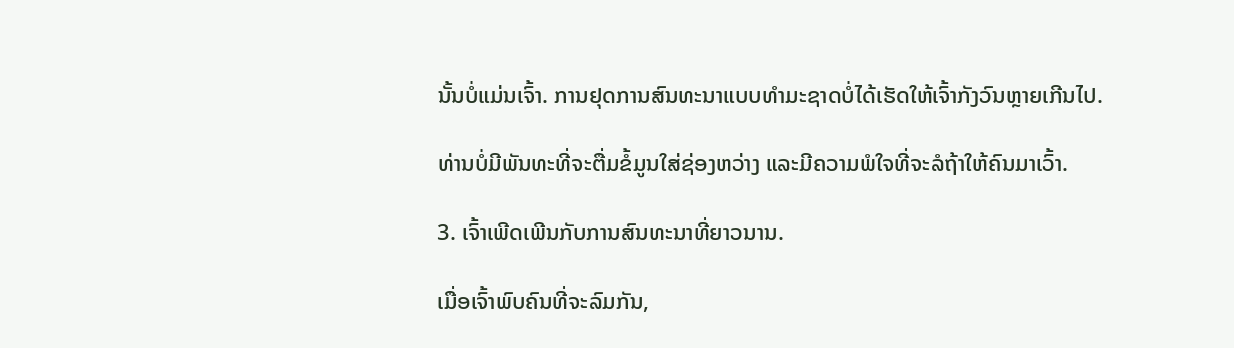ນັ້ນບໍ່ແມ່ນເຈົ້າ. ການຢຸດການສົນທະນາແບບທໍາມະຊາດບໍ່ໄດ້ເຮັດໃຫ້ເຈົ້າກັງວົນຫຼາຍເກີນໄປ.

ທ່ານບໍ່ມີພັນທະທີ່ຈະຕື່ມຂໍ້ມູນໃສ່ຊ່ອງຫວ່າງ ແລະມີຄວາມພໍໃຈທີ່ຈະລໍຖ້າໃຫ້ຄົນມາເວົ້າ.

3. ເຈົ້າເພີດເພີນກັບການສົນທະນາທີ່ຍາວນານ.

ເມື່ອເຈົ້າພົບຄົນທີ່ຈະລົມກັນ,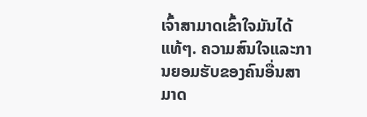ເຈົ້າສາມາດເຂົ້າໃຈມັນໄດ້ແທ້ໆ. ຄວາມສົນໃຈແລະການຍອມຮັບຂອງຄົນອື່ນສາມາດ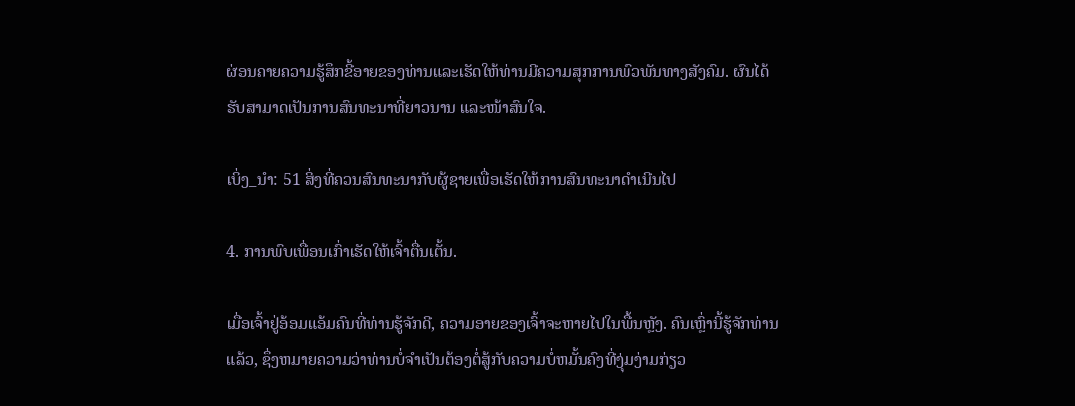ຜ່ອນຄາຍຄວາມຮູ້ສຶກຂີ້ອາຍຂອງທ່ານແລະເຮັດໃຫ້ທ່ານມີຄວາມສຸກການພົວພັນທາງສັງຄົມ. ຜົນໄດ້ຮັບສາມາດເປັນການສົນທະນາທີ່ຍາວນານ ແລະໜ້າສົນໃຈ.

ເບິ່ງ_ນຳ: 51 ສິ່ງທີ່ຄວນສົນທະນາກັບຜູ້ຊາຍເພື່ອເຮັດໃຫ້ການສົນທະນາດໍາເນີນໄປ

4. ການພົບເພື່ອນເກົ່າເຮັດໃຫ້ເຈົ້າຕື່ນເຕັ້ນ.

ເມື່ອເຈົ້າຢູ່ອ້ອມແອ້ມຄົນທີ່ທ່ານຮູ້ຈັກດີ, ຄວາມອາຍຂອງເຈົ້າຈະຫາຍໄປໃນພື້ນຫຼັງ. ຄົນເຫຼົ່ານີ້ຮູ້ຈັກທ່ານແລ້ວ, ຊຶ່ງຫມາຍຄວາມວ່າທ່ານບໍ່ຈໍາເປັນຕ້ອງຕໍ່ສູ້ກັບຄວາມບໍ່ຫມັ້ນຄົງທີ່ງຸ່ມງ່າມກ່ຽວ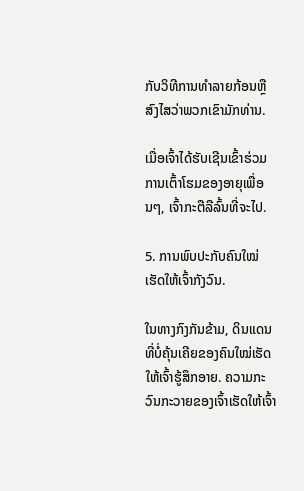ກັບວິທີການທໍາລາຍກ້ອນຫຼືສົງໄສວ່າພວກເຂົາມັກທ່ານ.

ເມື່ອເຈົ້າໄດ້ຮັບເຊີນເຂົ້າຮ່ວມການເຕົ້າໂຮມຂອງອາຍຸເພື່ອນໆ, ເຈົ້າກະຕືລືລົ້ນທີ່ຈະໄປ.

5. ການພົບປະກັບຄົນໃໝ່ເຮັດໃຫ້ເຈົ້າກັງວົນ.

ໃນທາງກົງກັນຂ້າມ, ດິນແດນທີ່ບໍ່ຄຸ້ນເຄີຍຂອງຄົນໃໝ່ເຮັດໃຫ້ເຈົ້າຮູ້ສຶກອາຍ. ຄວາມກະວົນກະວາຍຂອງເຈົ້າເຮັດໃຫ້ເຈົ້າ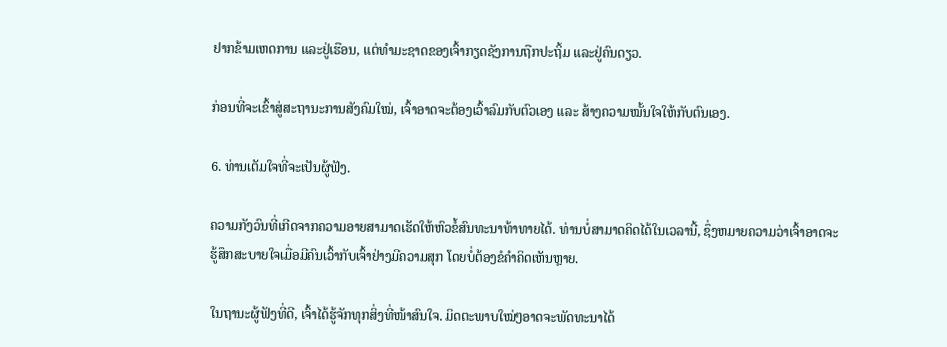ຢາກຂ້າມເຫດການ ແລະຢູ່ເຮືອນ, ແຕ່ທຳມະຊາດຂອງເຈົ້າກຽດຊັງການຖືກປະຖິ້ມ ແລະຢູ່ຄົນດຽວ.

ກ່ອນທີ່ຈະເຂົ້າສູ່ສະຖານະການສັງຄົມໃໝ່, ເຈົ້າອາດຈະຕ້ອງເວົ້າລົມກັບຕົວເອງ ແລະ ສ້າງຄວາມໝັ້ນໃຈໃຫ້ກັບຕົນເອງ.

6. ທ່ານເຕັມໃຈທີ່ຈະເປັນຜູ້ຟັງ.

ຄວາມກັງວົນທີ່ເກີດຈາກຄວາມອາຍສາມາດເຮັດໃຫ້ຫົວຂໍ້ສົນທະນາທ້າທາຍໄດ້. ທ່ານບໍ່ສາມາດຄິດໄດ້ໃນເວລານີ້, ຊຶ່ງຫມາຍຄວາມວ່າເຈົ້າອາດຈະຮູ້ສຶກສະບາຍໃຈເມື່ອມີຄົນເວົ້າກັບເຈົ້າຢ່າງມີຄວາມສຸກ ໂດຍບໍ່ຕ້ອງຂໍຄໍາຄິດເຫັນຫຼາຍ.

ໃນຖານະຜູ້ຟັງທີ່ດີ, ເຈົ້າໄດ້ຮູ້ຈັກທຸກສິ່ງທີ່ໜ້າສົນໃຈ. ມິດຕະພາບໃໝ່ໆອາດຈະພັດທະນາໄດ້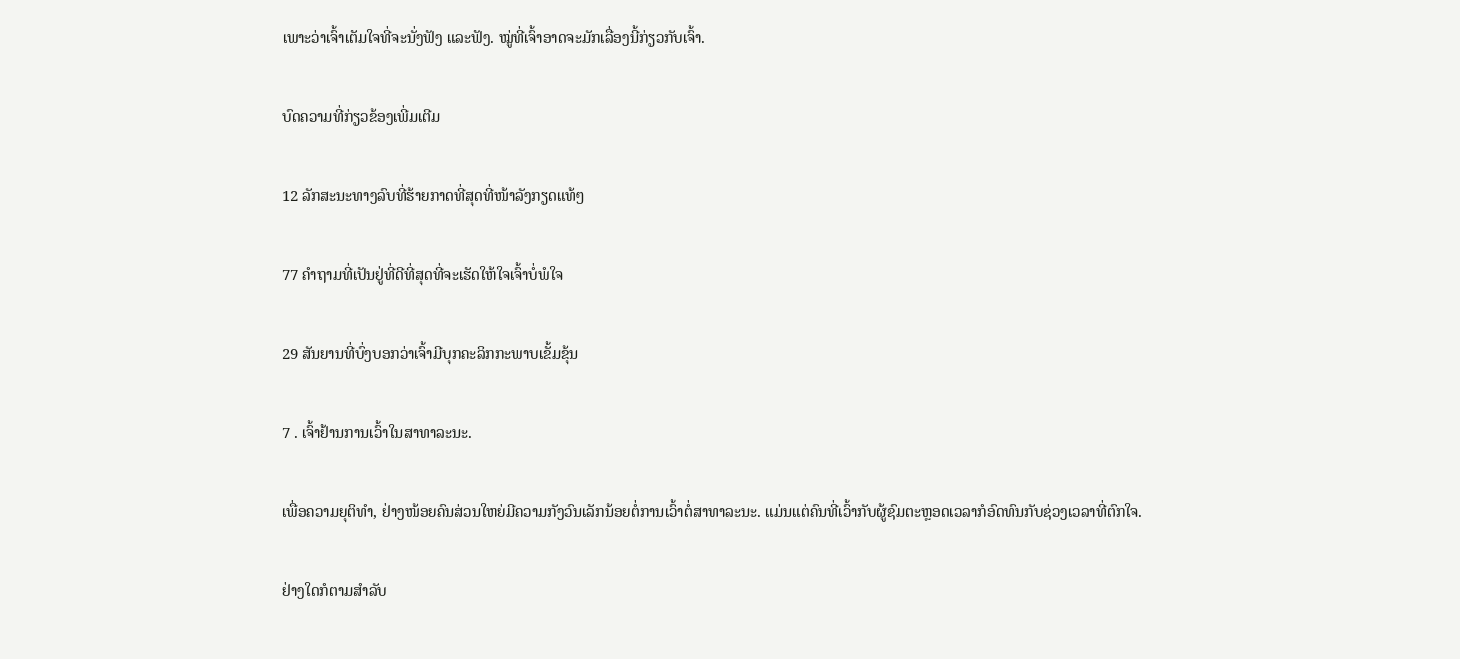ເພາະວ່າເຈົ້າເຕັມໃຈທີ່ຈະນັ່ງຟັງ ແລະຟັງ. ໝູ່ທີ່ເຈົ້າອາດຈະມັກເລື່ອງນີ້ກ່ຽວກັບເຈົ້າ.

ບົດຄວາມທີ່ກ່ຽວຂ້ອງເພີ່ມເຕີມ

12 ລັກສະນະທາງລົບທີ່ຮ້າຍກາດທີ່ສຸດທີ່ໜ້າລັງກຽດແທ້ໆ

77 ຄຳຖາມທີ່ເປັນຢູ່ທີ່ດີທີ່ສຸດທີ່ຈະເຮັດໃຫ້ໃຈເຈົ້າບໍ່ພໍໃຈ

29 ສັນຍານທີ່ບົ່ງບອກວ່າເຈົ້າມີບຸກຄະລິກກະພາບເຂັ້ມຂຸ້ນ

7 . ເຈົ້າຢ້ານການເວົ້າໃນສາທາລະນະ.

ເພື່ອຄວາມຍຸຕິທຳ, ຢ່າງໜ້ອຍຄົນສ່ວນໃຫຍ່ມີຄວາມກັງວົນເລັກນ້ອຍຕໍ່ການເວົ້າຕໍ່ສາທາລະນະ. ແມ່ນແຕ່ຄົນທີ່ເວົ້າກັບຜູ້ຊົມຕະຫຼອດເວລາກໍອົດທົນກັບຊ່ວງເວລາທີ່ຕົກໃຈ.

ຢ່າງໃດກໍຕາມສຳລັບ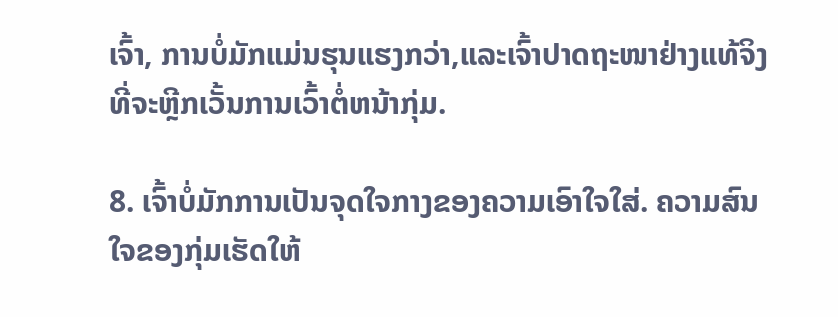ເຈົ້າ, ການບໍ່ມັກແມ່ນຮຸນແຮງກວ່າ,ແລະເຈົ້າປາດຖະໜາຢ່າງແທ້ຈິງທີ່ຈະຫຼີກເວັ້ນການເວົ້າຕໍ່ຫນ້າກຸ່ມ.

8. ເຈົ້າບໍ່ມັກການເປັນຈຸດໃຈກາງຂອງຄວາມເອົາໃຈໃສ່. ຄວາມສົນໃຈຂອງກຸ່ມເຮັດໃຫ້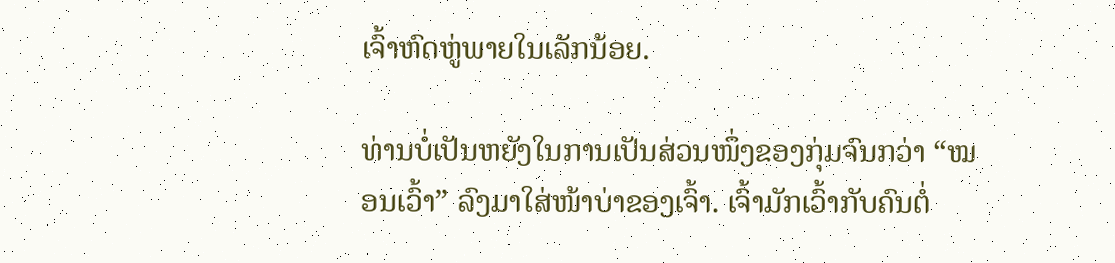ເຈົ້າຫົດຫູ່ພາຍໃນເລັກນ້ອຍ.

ທ່ານບໍ່ເປັນຫຍັງໃນການເປັນສ່ວນໜຶ່ງຂອງກຸ່ມຈົນກວ່າ “ໝອນເວົ້າ” ລົງມາໃສ່ໜ້າບ່າຂອງເຈົ້າ. ເຈົ້າມັກເວົ້າກັບຄົນຕໍ່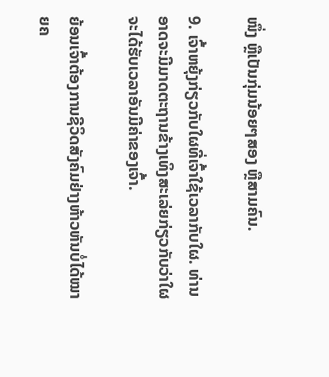ໜຶ່ງ ຫຼືເປັນກຸ່ມນ້ອຍໆສອງ ຫຼືສາມຄົນ.

9. ເຈົ້າຫຍຸ້ງກ່ຽວກັບໃຜທີ່ເຈົ້າໃຊ້ເວລາກັບໃຜ. ທ່ານອາດຈະມີມາດຕະຖານຂ້າງເທິງສະເລ່ຍກ່ຽວກັບວ່າໃຜຈະໄດ້ຮັບເວລາອັນມີຄ່າຂອງເຈົ້າ.

ຍ້ອນເຈົ້າຕ້ອງການຊີວິດສັງຄົມຢ່າງຫ້າວຫັນບໍ່ໄດ້ໝາຍຄ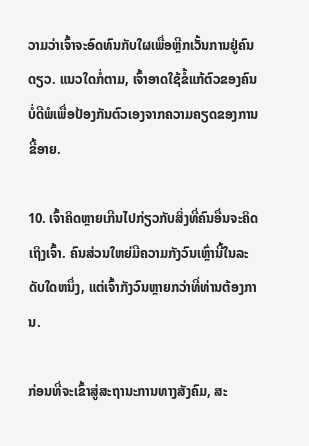ວາມວ່າເຈົ້າຈະອົດທົນກັບໃຜເພື່ອຫຼີກເວັ້ນການຢູ່ຄົນດຽວ. ແນວໃດກໍ່ຕາມ, ເຈົ້າອາດໃຊ້ຂໍ້ແກ້ຕົວຂອງຄົນບໍ່ດີພໍເພື່ອປ້ອງກັນຕົວເອງຈາກຄວາມຄຽດຂອງການຂີ້ອາຍ.

10. ເຈົ້າຄິດຫຼາຍເກີນໄປກ່ຽວກັບສິ່ງທີ່ຄົນອື່ນຈະຄິດເຖິງເຈົ້າ. ຄົນສ່ວນໃຫຍ່ມີຄວາມກັງວົນເຫຼົ່ານີ້ໃນລະດັບໃດຫນຶ່ງ, ແຕ່ເຈົ້າກັງວົນຫຼາຍກວ່າທີ່ທ່ານຕ້ອງການ.

ກ່ອນທີ່ຈະເຂົ້າສູ່ສະຖານະການທາງສັງຄົມ, ສະ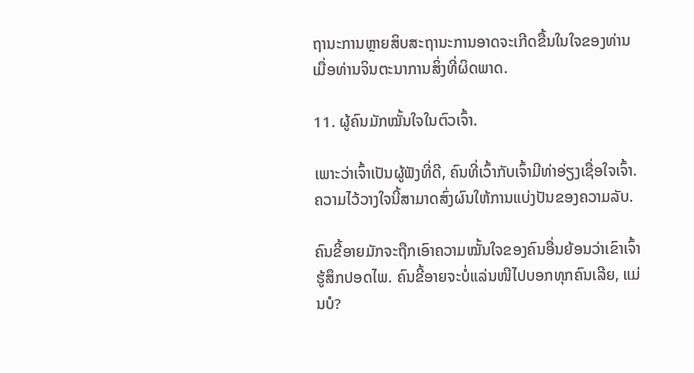ຖານະການຫຼາຍສິບສະຖານະການອາດຈະເກີດຂື້ນໃນໃຈຂອງທ່ານເມື່ອທ່ານຈິນຕະນາການສິ່ງທີ່ຜິດພາດ.

11. ຜູ້ຄົນມັກໝັ້ນໃຈໃນຕົວເຈົ້າ.

ເພາະວ່າເຈົ້າເປັນຜູ້ຟັງທີ່ດີ, ຄົນທີ່ເວົ້າກັບເຈົ້າມີທ່າອ່ຽງເຊື່ອໃຈເຈົ້າ. ຄວາມໄວ້ວາງໃຈນີ້ສາມາດສົ່ງຜົນໃຫ້ການແບ່ງປັນຂອງຄວາມລັບ.

ຄົນຂີ້ອາຍມັກຈະຖືກເອົາຄວາມໝັ້ນໃຈຂອງຄົນອື່ນຍ້ອນວ່າເຂົາເຈົ້າຮູ້ສຶກປອດໄພ. ຄົນຂີ້ອາຍຈະບໍ່ແລ່ນໜີໄປບອກທຸກຄົນເລີຍ, ແມ່ນບໍ?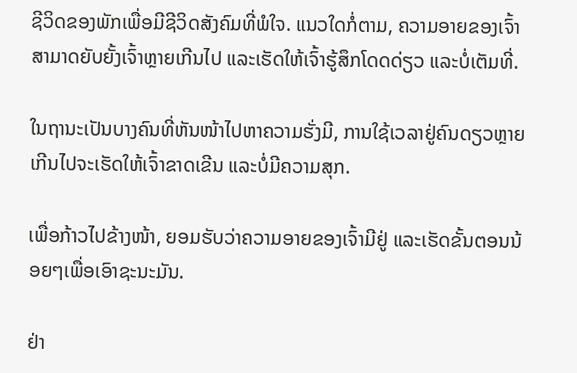ຊີວິດຂອງພັກເພື່ອມີຊີວິດສັງຄົມທີ່ພໍໃຈ. ແນວໃດກໍ່ຕາມ, ຄວາມອາຍຂອງເຈົ້າສາມາດຍັບຍັ້ງເຈົ້າຫຼາຍເກີນໄປ ແລະເຮັດໃຫ້ເຈົ້າຮູ້ສຶກໂດດດ່ຽວ ແລະບໍ່ເຕັມທີ່.

ໃນຖານະເປັນບາງຄົນທີ່ຫັນໜ້າໄປຫາຄວາມຮັ່ງມີ, ການໃຊ້ເວລາຢູ່ຄົນດຽວຫຼາຍເກີນໄປຈະເຮັດໃຫ້ເຈົ້າຂາດເຂີນ ແລະບໍ່ມີຄວາມສຸກ.

ເພື່ອກ້າວໄປຂ້າງໜ້າ, ຍອມຮັບວ່າຄວາມອາຍຂອງເຈົ້າມີຢູ່ ແລະເຮັດຂັ້ນຕອນນ້ອຍໆເພື່ອເອົາຊະນະມັນ.

ຢ່າ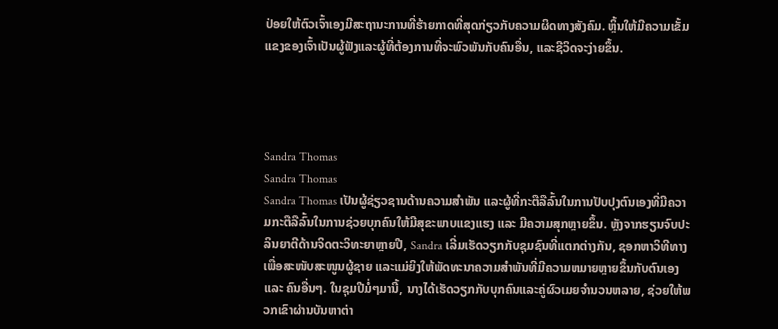ປ່ອຍໃຫ້ຕົວເຈົ້າເອງມີສະຖານະການທີ່ຮ້າຍກາດທີ່ສຸດກ່ຽວກັບຄວາມຜິດທາງສັງຄົມ. ຫຼິ້ນໃຫ້ມີຄວາມເຂັ້ມແຂງຂອງເຈົ້າເປັນຜູ້ຟັງແລະຜູ້ທີ່ຕ້ອງການທີ່ຈະພົວພັນກັບຄົນອື່ນ, ແລະຊີວິດຈະງ່າຍຂຶ້ນ.




Sandra Thomas
Sandra Thomas
Sandra Thomas ເປັນຜູ້ຊ່ຽວຊານດ້ານຄວາມສຳພັນ ແລະຜູ້ທີ່ກະຕືລືລົ້ນໃນການປັບປຸງຕົນເອງທີ່ມີຄວາມກະຕືລືລົ້ນໃນການຊ່ວຍບຸກຄົນໃຫ້ມີສຸຂະພາບແຂງແຮງ ແລະ ມີຄວາມສຸກຫຼາຍຂຶ້ນ. ຫຼັງຈາກຮຽນຈົບປະລິນຍາຕີດ້ານຈິດຕະວິທະຍາຫຼາຍປີ, Sandra ເລີ່ມເຮັດວຽກກັບຊຸມຊົນທີ່ແຕກຕ່າງກັນ, ຊອກຫາວິທີທາງເພື່ອສະໜັບສະໜູນຜູ້ຊາຍ ແລະແມ່ຍິງໃຫ້ພັດທະນາຄວາມສຳພັນທີ່ມີຄວາມຫມາຍຫຼາຍຂຶ້ນກັບຕົນເອງ ແລະ ຄົນອື່ນໆ. ໃນຊຸມປີມໍ່ໆມານີ້, ນາງໄດ້ເຮັດວຽກກັບບຸກຄົນແລະຄູ່ຜົວເມຍຈໍານວນຫລາຍ, ຊ່ວຍໃຫ້ພວກເຂົາຜ່ານບັນຫາຕ່າ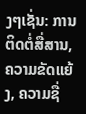ງໆເຊັ່ນ: ການຕິດຕໍ່ສື່ສານ, ຄວາມຂັດແຍ້ງ, ຄວາມຊື່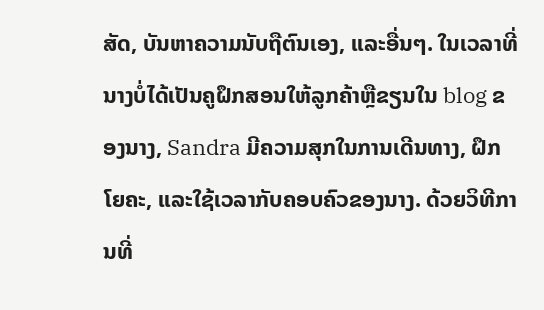ສັດ, ບັນຫາຄວາມນັບຖືຕົນເອງ, ແລະອື່ນໆ. ໃນເວລາທີ່ນາງບໍ່ໄດ້ເປັນຄູຝຶກສອນໃຫ້ລູກຄ້າຫຼືຂຽນໃນ blog ຂອງນາງ, Sandra ມີຄວາມສຸກໃນການເດີນທາງ, ຝຶກໂຍຄະ, ແລະໃຊ້ເວລາກັບຄອບຄົວຂອງນາງ. ດ້ວຍວິທີການທີ່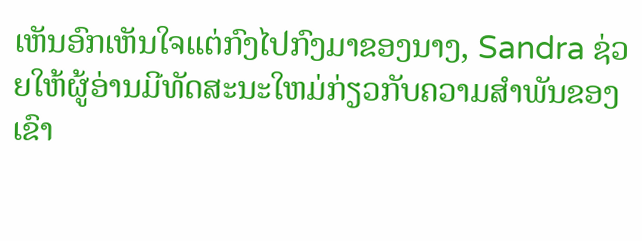ເຫັນອົກເຫັນໃຈແຕ່ກົງໄປກົງມາຂອງນາງ, Sandra ຊ່ວຍໃຫ້ຜູ້ອ່ານມີທັດສະນະໃຫມ່ກ່ຽວກັບຄວາມສໍາພັນຂອງເຂົາ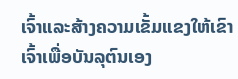ເຈົ້າແລະສ້າງຄວາມເຂັ້ມແຂງໃຫ້ເຂົາເຈົ້າເພື່ອບັນລຸຕົນເອງ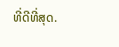ທີ່ດີທີ່ສຸດ.